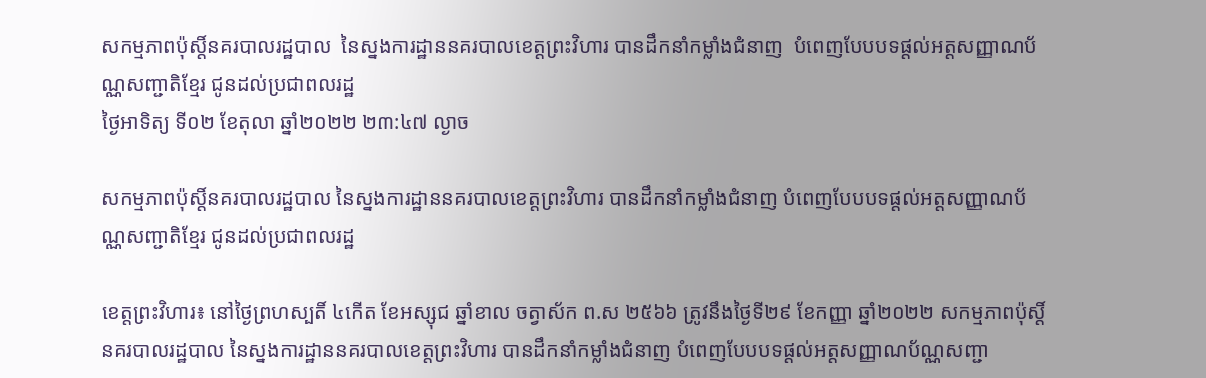សកម្មភាពប៉ុស្តិ៍នគរបាលរដ្ឋបាល  នៃស្នងការដ្ឋាននគរបាលខេត្តព្រះវិហារ បានដឹកនាំកម្លាំងជំនាញ  បំពេញបែបបទផ្ដល់អត្តសញ្ញាណប័ណ្ណសញ្ជាតិខ្មែរ ជូនដល់ប្រជាពលរដ្ឋ
ថ្ងៃអាទិត្យ ទី០២ ខែតុលា ឆ្នាំ២០២២ ២៣:៤៧ ល្ងាច

សកម្មភាពប៉ុស្តិ៍នគរបាលរដ្ឋបាល នៃស្នងការដ្ឋាននគរបាលខេត្តព្រះវិហារ បានដឹកនាំកម្លាំងជំនាញ បំពេញបែបបទផ្ដល់អត្តសញ្ញាណប័ណ្ណសញ្ជាតិខ្មែរ ជូនដល់ប្រជាពលរដ្ឋ

ខេត្តព្រះវិហារ៖ នៅថ្ងៃព្រហស្បតិ៍ ៤កើត ខែអស្សុជ ឆ្នាំខាល ចត្វាស័ក ព.ស ២៥៦៦ ត្រូវនឹងថ្ងៃទី២៩ ខែកញ្ញា ឆ្នាំ២០២២ សកម្មភាពប៉ុស្តិ៍នគរបាលរដ្ឋបាល នៃស្នងការដ្ឋាននគរបាលខេត្តព្រះវិហារ បានដឹកនាំកម្លាំងជំនាញ បំពេញបែបបទផ្ដល់អត្តសញ្ញាណប័ណ្ណសញ្ជា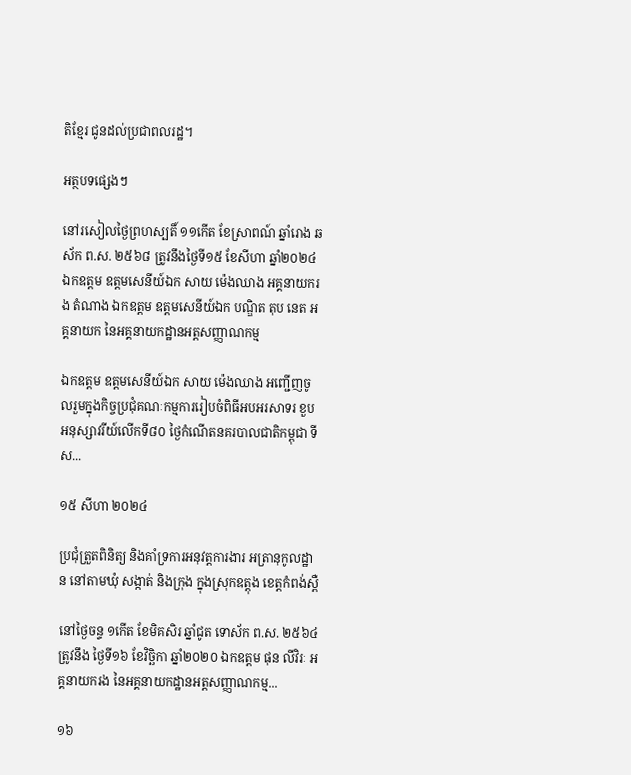តិខ្មែរ ជូនដល់ប្រជាពលរដ្ឋ។

អត្ថបទផ្សេងៗ

នៅរសៀលថ្ងៃព្រហស្បតិ៍ ១១កើត ខែស្រាពណ៍ ឆ្នាំរោង ឆស័ក ព.ស. ២៥៦៨ ត្រូវនឹងថ្ងៃទី១៥ ខែសីហា ឆ្នាំ២០២៤ ឯកឧត្តម ឧត្តមសេនីយ៍ឯក សាយ ម៉េងឈាង អគ្គនាយករង តំណាង ឯកឧត្តម ឧត្តមសេនីយ៍ឯក បណ្ឌិត តុប នេត អគ្គនាយក នៃអគ្គនាយកដ្ឋានអត្តសញ្ញាណកម្ម

ឯកឧត្តម ឧត្តមសេនីយ៍ឯក សាយ ម៉េងឈាង អញ្ជើញចូលរួមក្នុងកិច្ចប្រជុំគណៈកម្មការរៀបចំពិធីអបអរសាទរ ខួបអនុស្សាវរីយ៍លើកទី៨០ ថ្ងៃកំណើតនគរបាលជាតិកម្ពុជា ទីស...

១៥ សីហា ២០២៤

ប្រជុំត្រួតពិនិត្យ និងគាំទ្រការអនុវត្តការងារ អត្រានុកូលដ្ឋាន នៅតាមឃុំ សង្កាត់ និងក្រុង ក្នុងស្រុកឧត្តុង ខេត្តកំពង់ស្ពឺ

នៅថ្ងៃចន្ទ ១កើត ខែមិគសិរ ឆ្នាំជូត ទោស័ក ព.ស. ២៥៦៤ ត្រូវនឹង ថ្ងៃទី១៦ ខែវិច្ឆិកា ឆ្នាំ២០២០ ឯកឧត្តម ផុន លីវិរៈ អគ្គនាយករង នៃអគ្គនាយកដ្ឋានអត្តសញ្ញាណកម្ម...

១៦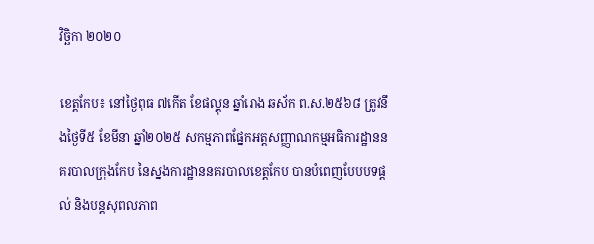វិច្ឆិកា ២០២០

ខេត្តកែប៖ នៅថ្ងៃពុធ ៧កើត ខែផល្គុន ឆ្នាំរោង ឆស័ក ព.ស.២៥៦៨ ត្រូវនឹងថ្ងៃទី៥ ខែមីនា ឆ្នាំ២០២៥ សកម្មភាពផ្នែកអត្តសញ្ញាណកម្មអធិការដ្ឋាននគរបាលក្រុងកែប នៃស្នងការដ្ឋាននគរបាលខេត្តកែប បានបំពេញបែបបទផ្តល់ និងបន្តសុពលភាព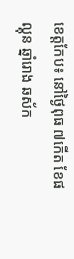ខេត្តកែប៖ នៅថ្ងៃពុធ ៧កើត ខែផល្គុន ឆ្នាំរោង ឆស័ក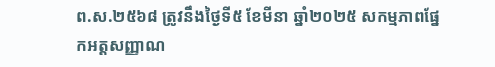ព.ស.២៥៦៨ ត្រូវនឹងថ្ងៃទី៥ ខែមីនា ឆ្នាំ២០២៥ សកម្មភាពផ្នែកអត្តសញ្ញាណ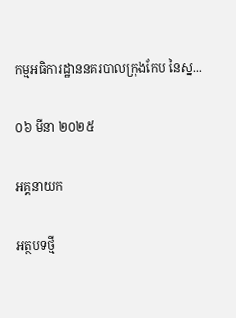កម្មអធិការដ្ឋាននគរបាលក្រុងកែប នៃស្ន...

០៦ មីនា ២០២៥

អគ្គនាយក

អត្ថបទថ្មី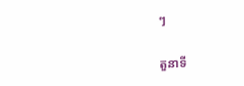ៗ

តួនាទី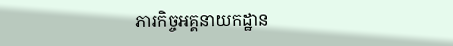ភារកិច្ចអគ្គនាយកដ្ឋាន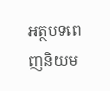អត្ថបទពេញនិយម